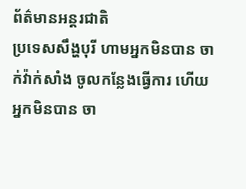ព័ត៌មានអន្តរជាតិ
ប្រទេសសឹង្ហបុរី ហាមអ្នកមិនបាន ចាក់វ៉ាក់សាំង ចូលកន្លែងធ្វើការ ហើយអ្នកមិនបាន ចា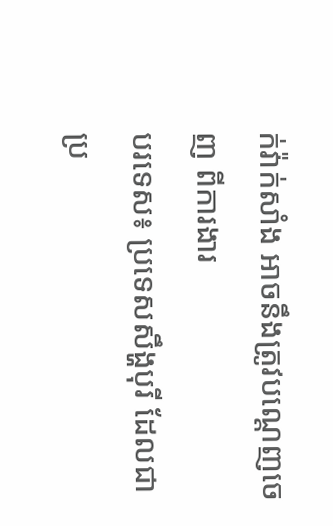ក់វ៉ាក់សាំង អាចនឹងត្រូវបណ្តេញចេញ ពីការងារ
បរទេស៖ ប្រទេសសឹង្ហបុរី ដែលជាប្រ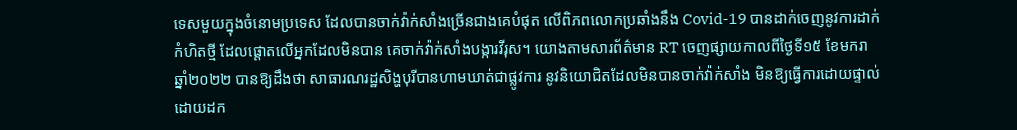ទេសមួយក្នុងចំនោមប្រទេស ដែលបានចាក់វ៉ាក់សាំងច្រើនជាងគេបំផុត លើពិភពលោកប្រឆាំងនឹង Covid-19 បានដាក់ចេញនូវការដាក់កំហិតថ្មី ដែលផ្តោតលើអ្នកដែលមិនបាន គេចាក់វ៉ាក់សាំងបង្ការវីរុស។ យោងតាមសារព័ត៌មាន RT ចេញផ្សាយកាលពីថ្ងៃទី១៥ ខែមករា ឆ្នាំ២០២២ បានឱ្យដឹងថា សាធារណរដ្ឋសិង្ហបុរីបានហាមឃាត់ជាផ្លូវការ នូវនិយោជិតដែលមិនបានចាក់វ៉ាក់សាំង មិនឱ្យធ្វើការដោយផ្ទាល់ ដោយដក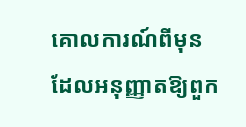គោលការណ៍ពីមុន ដែលអនុញ្ញាតឱ្យពួក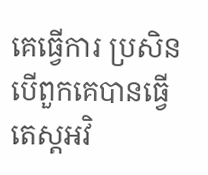គេធ្វើការ ប្រសិនបើពួកគេបានធ្វើតេស្តអវិ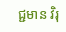ជ្ជមាន វិរុ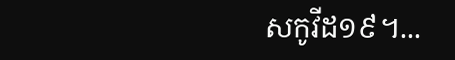សកូវីដ១៩។...